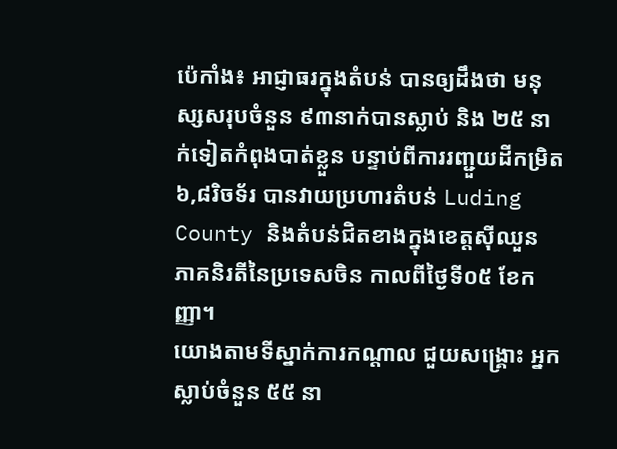ប៉េកាំង៖ អាជ្ញាធរក្នុងតំបន់ បានឲ្យដឹងថា មនុស្សសរុបចំនួន ៩៣នាក់បានស្លាប់ និង ២៥ នាក់ទៀតកំពុងបាត់ខ្លួន បន្ទាប់ពីការរញ្ជួយដីកម្រិត ៦,៨រិចទ័រ បានវាយប្រហារតំបន់ Luding County និងតំបន់ជិតខាងក្នុងខេត្តស៊ីឈួន ភាគនិរតីនៃប្រទេសចិន កាលពីថ្ងៃទី០៥ ខែកញ្ញា។
យោងតាមទីស្នាក់ការកណ្តាល ជួយសង្គ្រោះ អ្នកស្លាប់ចំនួន ៥៥ នា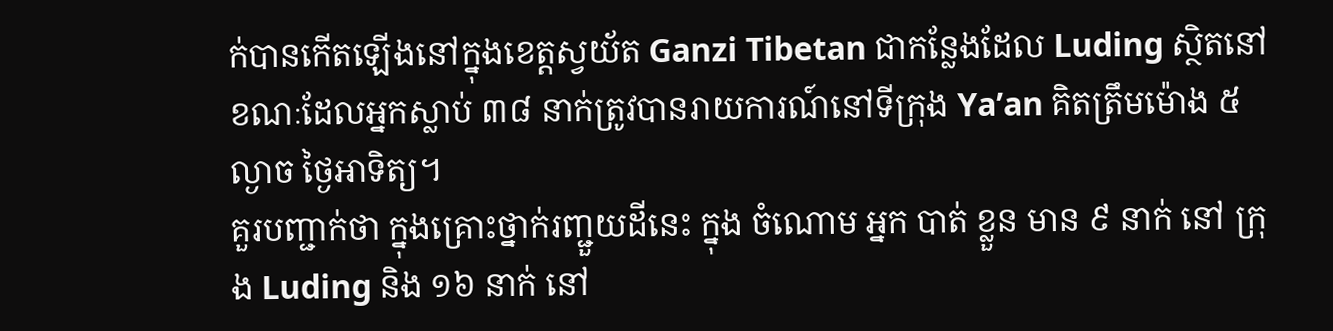ក់បានកើតឡើងនៅក្នុងខេត្តស្វយ័ត Ganzi Tibetan ជាកន្លែងដែល Luding ស្ថិតនៅ ខណៈដែលអ្នកស្លាប់ ៣៨ នាក់ត្រូវបានរាយការណ៍នៅទីក្រុង Ya’an គិតត្រឹមម៉ោង ៥ ល្ងាច ថ្ងៃអាទិត្យ។
គួរបញ្ជាក់ថា ក្នុងគ្រោះថ្នាក់រញ្ជួយដីនេះ ក្នុង ចំណោម អ្នក បាត់ ខ្លួន មាន ៩ នាក់ នៅ ក្រុង Luding និង ១៦ នាក់ នៅ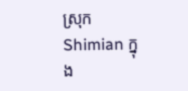ស្រុក Shimian ក្នុង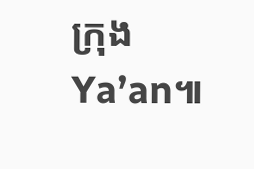ក្រុង Ya’an៕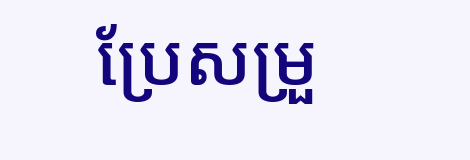ប្រែសម្រួ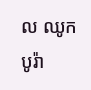ល ឈូក បូរ៉ា